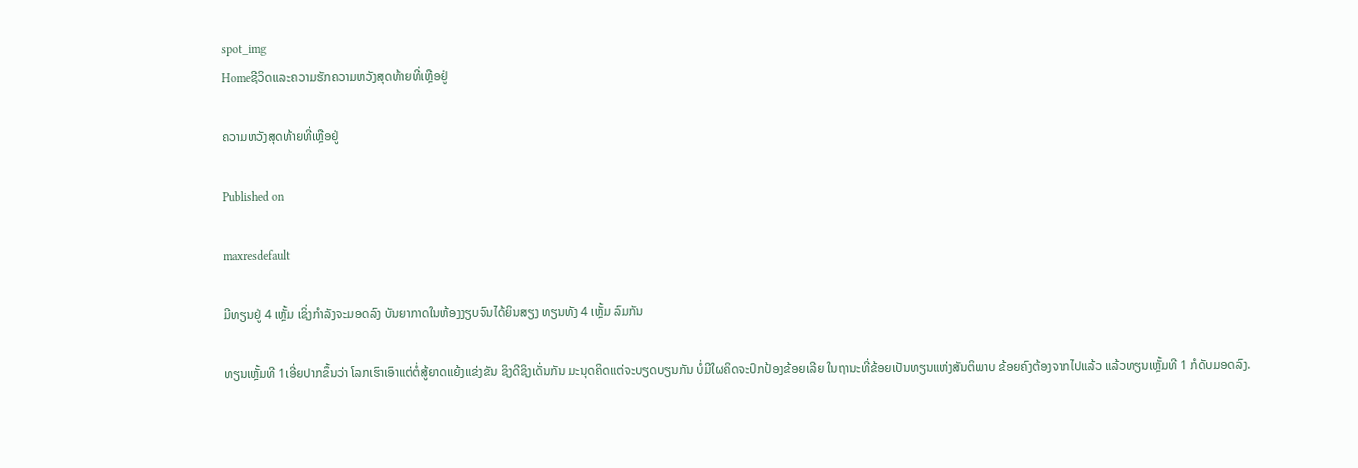spot_img
Homeຊີວິດແລະຄວາມຮັກຄວາມຫວັງສຸດທ້າຍທີ່ເຫຼືອຢູ່

ຄວາມຫວັງສຸດທ້າຍທີ່ເຫຼືອຢູ່

Published on

maxresdefault

ມີທຽນຢູ່ 4 ເຫຼັ້ມ ເຊິ່ງກຳລັງຈະມອດລົງ ບັນຍາກາດໃນຫ້ອງງຽບຈົນໄດ້ຍິນສຽງ ທຽນທັງ 4 ເຫຼັ້ມ ລົມກັນ

ທຽນເຫຼັ້ມທີ 1ເອີ່ຍປາກຂຶ້ນວ່າ ໂລກເຮົາເອົາແຕ່ຕໍ່ສູ້ຍາດແຍ້ງແຂ່ງຂັນ ຊິງດີຊິງເດັ່ນກັນ ມະນຸດຄິດແຕ່ຈະບຽດບຽນກັນ ບໍ່ມີໃຜຄິດຈະປົກປ້ອງຂ້ອຍເລີຍ ໃນຖານະທີ່ຂ້ອຍເປັນທຽນແຫ່ງສັນຕິພາບ ຂ້ອຍຄົງຕ້ອງຈາກໄປແລ້ວ ແລ້ວທຽນເຫຼັ້ມທີ 1 ກໍດັບມອດລົງ.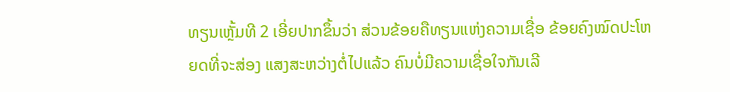ທຽນເຫຼັ້ມທີ 2 ເອີ່ຍປາກຂຶ້ນວ່າ ສ່ວນຂ້ອຍຄືທຽນແຫ່ງຄວາມເຊື່ອ ຂ້ອຍຄົງໝົດປະໂຫຍດທີ່ຈະສ່ອງ ແສງສະຫວ່າງຕໍ່ໄປແລ້ວ ຄົນບໍ່ມີຄວາມເຊື່ອໃຈກັນເລີ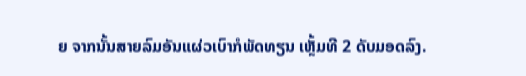ຍ ຈາກນັ້ນສາຍລົມອັນແຜ່ວເບົາກໍພັດທຽນ ເຫຼັ້ມທີ 2 ດັບມອດລົງ.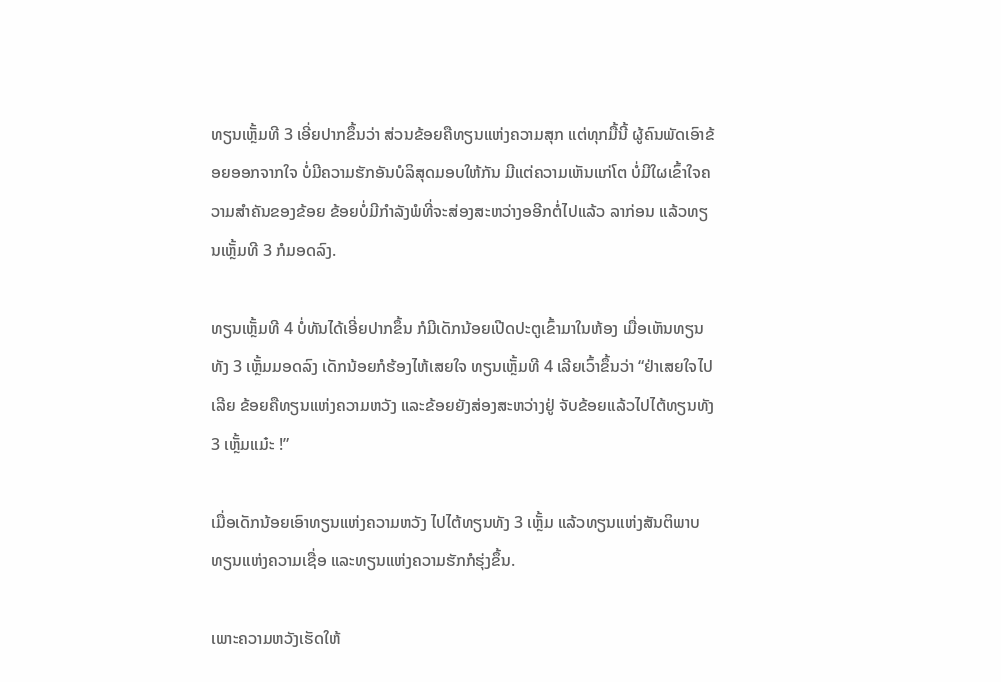ທຽນເຫຼັ້ມທີ 3 ເອີ່ຍປາກຂຶ້ນວ່າ ສ່ວນຂ້ອຍຄືທຽນແຫ່ງຄວາມສຸກ ແຕ່ທຸກມື້ນີ້ ຜູ້ຄົນພັດເອົາຂ້ອຍອອກຈາກໃຈ ບໍ່ມີຄວາມຮັກອັນບໍລິສຸດມອບໃຫ້ກັນ ມີແຕ່ຄວາມເຫັນແກ່ໂຕ ບໍ່ມີໃຜເຂົ້າໃຈຄວາມສຳຄັນຂອງຂ້ອຍ ຂ້ອຍບໍ່ມີກຳລັງພໍທີ່ຈະສ່ອງສະຫວ່າງອອີກຕໍ່ໄປແລ້ວ ລາກ່ອນ ແລ້ວທຽນເຫຼັ້ມທີ 3 ກໍມອດລົງ.

ທຽນເຫຼັ້ມທີ 4 ບໍ່ທັນໄດ້ເອີ່ຍປາກຂຶ້ນ ກໍມີເດັກນ້ອຍເປີດປະຕູເຂົ້າມາໃນຫ້ອງ ເມື່ອເຫັນທຽນທັງ 3 ເຫຼັ້ມມອດລົງ ເດັກນ້ອຍກໍຮ້ອງໄຫ້ເສຍໃຈ ທຽນເຫຼັ້ມທີ 4 ເລີຍເວົ້າຂຶ້ນວ່າ “ຢ່າເສຍໃຈໄປເລີຍ ຂ້ອຍຄືທຽນແຫ່ງຄວາມຫວັງ ແລະຂ້ອຍຍັງສ່ອງສະຫວ່າງຢູ່ ຈັບຂ້ອຍແລ້ວໄປໄຕ້ທຽນທັງ 3 ເຫຼັ້ມແມ໋ະ !”

ເມື່ອເດັກນ້ອຍເອົາທຽນແຫ່ງຄວາມຫວັງ ໄປໄຕ້ທຽນທັງ 3 ເຫຼັ້ມ ແລ້ວທຽນແຫ່ງສັນຕິພາບ ທຽນແຫ່ງຄວາມເຊື່ອ ແລະທຽນແຫ່ງຄວາມຮັກກໍຮຸ່ງຂຶ້ນ.

ເພາະຄວາມຫວັງເຮັດໃຫ້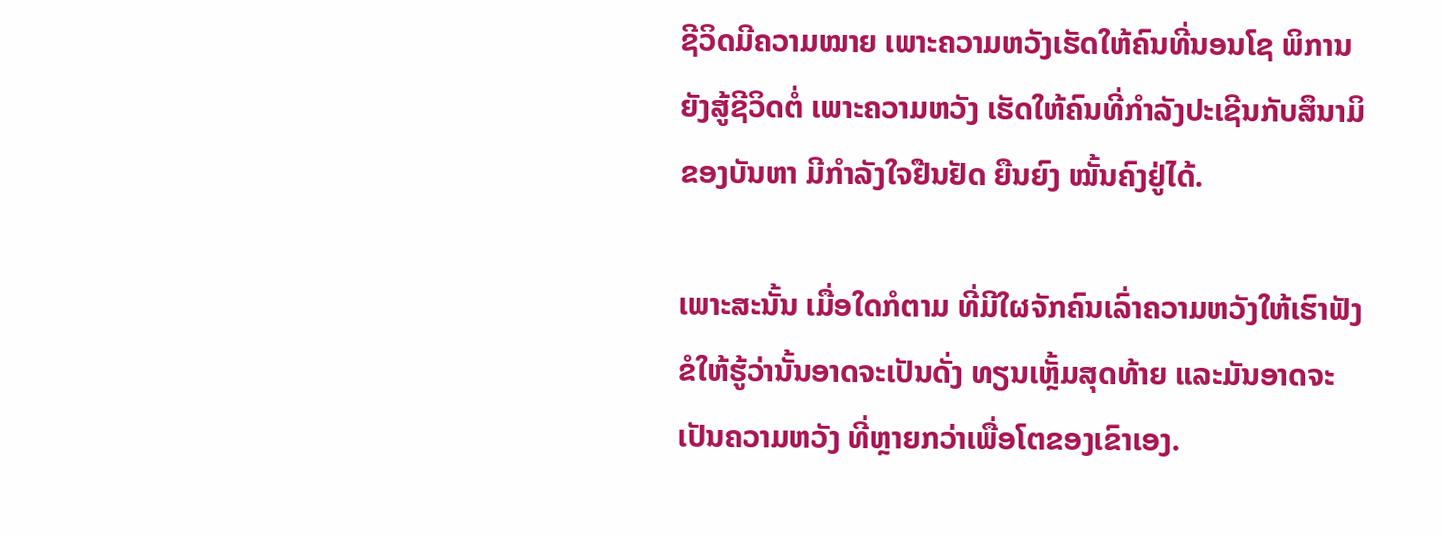ຊີວິດມີຄວາມໝາຍ ເພາະຄວາມຫວັງເຮັດໃຫ້ຄົນທີ່ນອນໂຊ ພິການຍັງສູ້ຊີວິດຕໍ່ ເພາະຄວາມຫວັງ ເຮັດໃຫ້ຄົນທີ່ກຳລັງປະເຊີນກັບສຶນາມິຂອງບັນຫາ ມີກຳລັງໃຈຢືນຢັດ ຍືນຍົງ ໝັ້ນຄົງຢູ່ໄດ້.

ເພາະສະນັ້ນ ເມື່ອໃດກໍຕາມ ທີ່ມີໃຜຈັກຄົນເລົ່າຄວາມຫວັງໃຫ້ເຮົາຟັງ ຂໍໃຫ້ຮູ້ວ່ານັ້ນອາດຈະເປັນດັ່ງ ທຽນເຫຼັ້ມສຸດທ້າຍ ແລະມັນອາດຈະເປັນຄວາມຫວັງ ທີ່ຫຼາຍກວ່າເພື່ອໂຕຂອງເຂົາເອງ.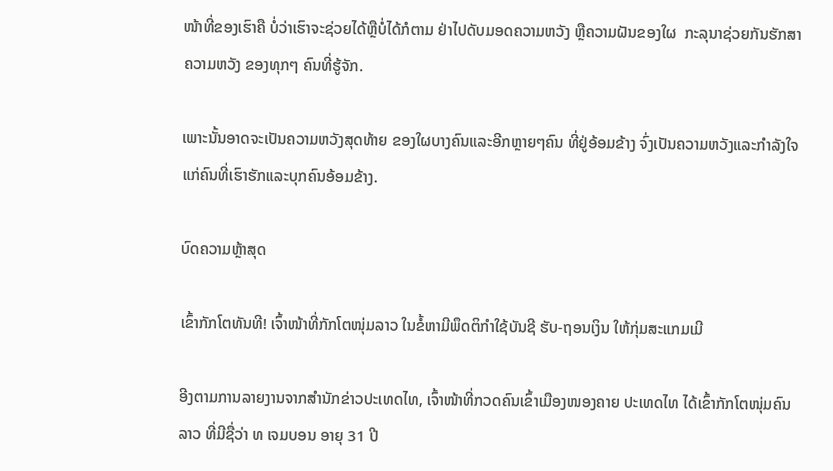ໜ້າທີ່ຂອງເຮົາຄື ບໍ່ວ່າເຮົາຈະຊ່ວຍໄດ້ຫຼືບໍ່ໄດ້ກໍຕາມ ຢ່າໄປດັບມອດຄວາມຫວັງ ຫຼືຄວາມຝັນຂອງໃຜ  ກະລຸນາຊ່ວຍກັນຮັກສາຄວາມຫວັງ ຂອງທຸກໆ ຄົນທີ່ຮູ້ຈັກ.

ເພາະນັ້ນອາດຈະເປັນຄວາມຫວັງສຸດທ້າຍ ຂອງໃຜບາງຄົນແລະອີກຫຼາຍໆຄົນ ທີ່ຢູ່ອ້ອມຂ້າງ ຈົ່ງເປັນຄວາມຫວັງແລະກຳລັງໃຈ ແກ່ຄົນທີ່ເຮົາຮັກແລະບຸກຄົນອ້ອມຂ້າງ.

ບົດຄວາມຫຼ້າສຸດ

ເຂົ້າກັກໂຕທັນທີ! ເຈົ້າໜ້າທີ່ກັກໂຕໜຸ່ມລາວ ໃນຂໍ້ຫາມີພຶດຕິກຳໃຊ້ບັນຊີ ຮັບ-ຖອນເງິນ ໃຫ້ກຸ່ມສະແກມເມີ

ອີງຕາມການລາຍງານຈາກສຳນັກຂ່າວປະເທດໄທ, ເຈົ້າໜ້າທີ່ກວດຄົນເຂົ້າເມືອງໜອງຄາຍ ປະເທດໄທ ໄດ້ເຂົ້າກັກໂຕໜຸ່ມຄົນລາວ ທີ່ມີຊື່ວ່າ ທ ເຈມບອນ ອາຍຸ 31 ປີ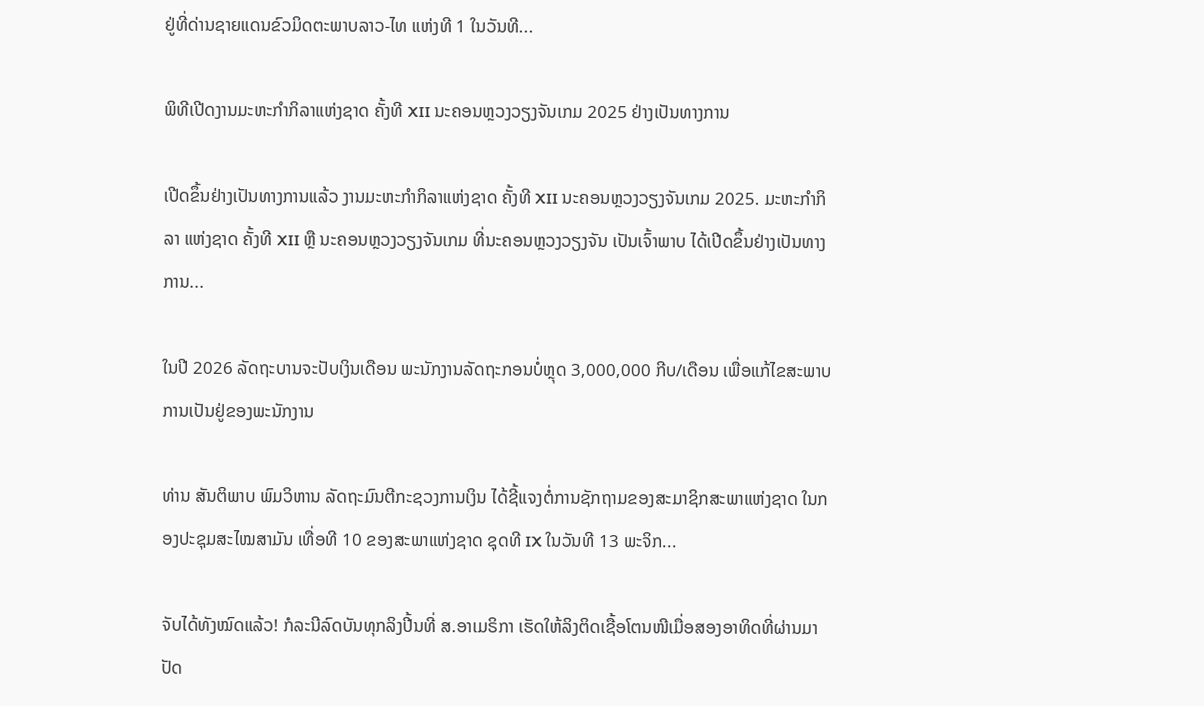ຢູ່ທີ່ດ່ານຊາຍແດນຂົວມິດຕະພາບລາວ-ໄທ ແຫ່ງທີ 1 ໃນວັນທີ...

ພິທີເປີດງານມະຫະກຳກິລາແຫ່ງຊາດ ຄັ້ງທີ XII ນະຄອນຫຼວງວຽງຈັນເກມ 2025 ຢ່າງເປັນທາງການ

ເປີດຂຶ້ນຢ່າງເປັນທາງການແລ້ວ ງານມະຫະກຳກິລາແຫ່ງຊາດ ຄັ້ງທີ XII ນະຄອນຫຼວງວຽງຈັນເກມ 2025. ມະຫະກຳກິລາ ແຫ່ງຊາດ ຄັ້ງທີ XII ຫຼື ນະຄອນຫຼວງວຽງຈັນເກມ ທີ່ນະຄອນຫຼວງວຽງຈັນ ເປັນເຈົ້າພາບ ໄດ້ເປີດຂຶ້ນຢ່າງເປັນທາງການ...

ໃນປີ 2026 ລັດຖະບານຈະປັບເງິນເດືອນ ພະນັກງານລັດຖະກອນບໍ່ຫຼຸດ 3,000,000 ກີບ/ເດືອນ ເພື່ອແກ້ໄຂສະພາບການເປັນຢູ່ຂອງພະນັກງານ

ທ່ານ ສັນຕິພາບ ພົມວິຫານ ລັດຖະມົນຕີກະຊວງການເງິນ ໄດ້ຊີ້ແຈງຕໍ່ການຊັກຖາມຂອງສະມາຊິກສະພາແຫ່ງຊາດ ໃນກອງປະຊຸມສະໄໝສາມັນ ເທື່ອທີ 10 ຂອງສະພາແຫ່ງຊາດ ຊຸດທີ IX ໃນວັນທີ 13 ພະຈິກ...

ຈັບໄດ້ທັງໝົດແລ້ວ! ກໍລະນີລົດບັນທຸກລິງປີ້ນທີ່ ສ.ອາເມຣິກາ ເຮັດໃຫ້ລິງຕິດເຊື້ອໂຕນໜີເມື່ອສອງອາທິດທີ່ຜ່ານມາ ປັດ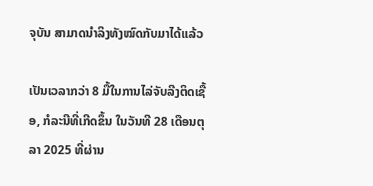ຈຸບັນ ສາມາດນຳລິງທັງໝົດກັບມາໄດ້ແລ້ວ

ເປັນເວລາກວ່າ 8 ມື້ໃນການໄລ່ຈັບລີງຕິດເຊື້ອ, ກໍລະນີທີ່ເກີດຂຶ້ນ ໃນວັນທີ 28 ເດືອນຕຸລາ 2025 ທີ່ຜ່ານ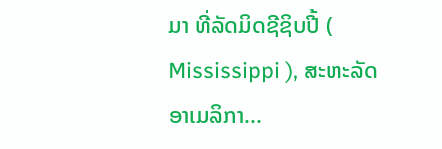ມາ ທີ່ລັດມິດຊີຊິບປີ້ ( Mississippi ), ສະຫະລັດອາເມລິກາ...